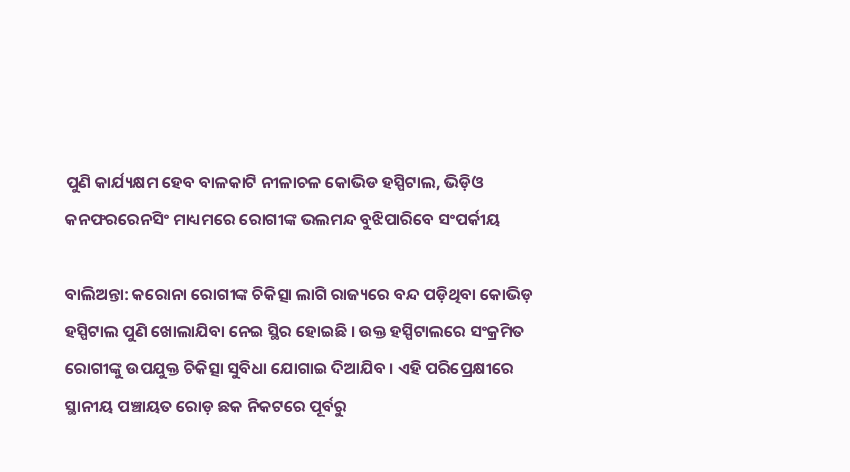ପୁଣି କାର୍ଯ୍ୟକ୍ଷମ ହେବ ବାଳକାଟି ନୀଳାଚଳ କୋଭିଡ ହସ୍ପିଟାଲ, ଭିଡ଼ିଓ କନଫରରେନସିଂ ମାଧ୍ୟମରେ ରୋଗୀଙ୍କ ଭଲମନ୍ଦ ବୁଝିପାରିବେ ସଂପର୍କୀୟ

ବାଲିଅନ୍ତା: କରୋନା ରୋଗୀଙ୍କ ଚିକିତ୍ସା ଲାଗି ରାଜ୍ୟରେ ବନ୍ଦ ପଡ଼ିଥିବା କୋଭିଡ଼ ହସ୍ପିଟାଲ ପୁଣି ଖୋଲାଯିବା ନେଇ ସ୍ଥିର ହୋଇଛି । ଉକ୍ତ ହସ୍ପିଟାଲରେ ସଂକ୍ରମିତ ରୋଗୀଙ୍କୁ ଉପଯୁକ୍ତ ଚିକିତ୍ସା ସୁବିଧା ଯୋଗାଇ ଦିଆଯିବ । ଏହି ପରିପ୍ରେକ୍ଷୀରେ ସ୍ଥାନୀୟ ପଞ୍ଚାୟତ ରୋଡ଼ ଛକ ନିକଟରେ ପୂର୍ବରୁ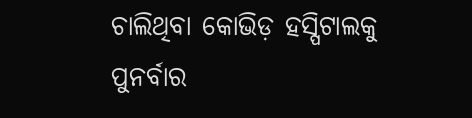ଚାଲିଥିବା କୋଭିଡ଼ ହସ୍ପିଟାଲକୁ ପୁନର୍ବାର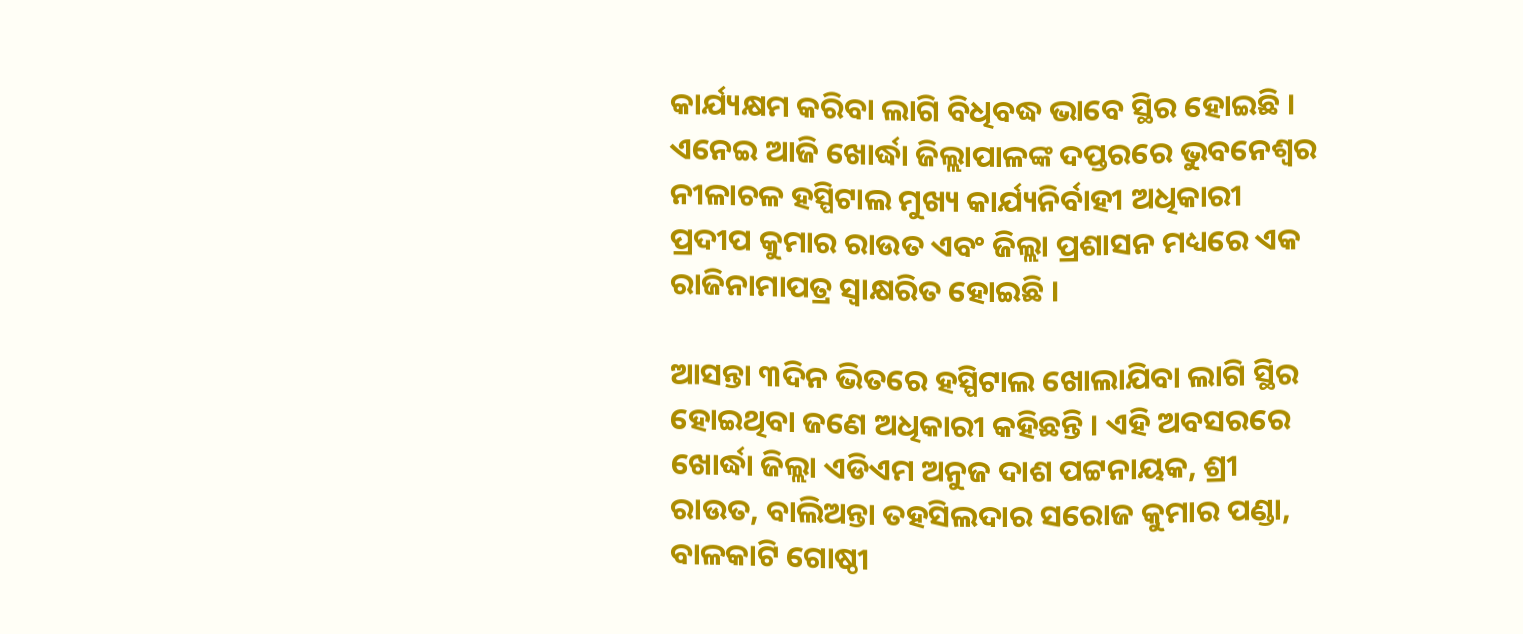କାର୍ଯ୍ୟକ୍ଷମ କରିବା ଲାଗି ବିଧିବଦ୍ଧ ଭାବେ ସ୍ଥିର ହୋଇଛି । ଏନେଇ ଆଜି ଖୋର୍ଦ୍ଧା ଜିଲ୍ଲାପାଳଙ୍କ ଦପ୍ତରରେ ଭୁବନେଶ୍ବର ନୀଳାଚଳ ହସ୍ପିଟାଲ ମୁଖ୍ୟ କାର୍ଯ୍ୟନିର୍ବାହୀ ଅଧିକାରୀ ପ୍ରଦୀପ କୁମାର ରାଉତ ଏବଂ ଜିଲ୍ଲା ପ୍ରଶାସନ ମଧ୍ୟରେ ଏକ ରାଜିନାମାପତ୍ର ସ୍ବାକ୍ଷରିତ ହୋଇଛି ।

ଆସନ୍ତା ୩ଦିନ ଭିତରେ ହସ୍ପିଟାଲ ଖୋଲାଯିବା ଲାଗି ସ୍ଥିର ହୋଇଥିବା ଜଣେ ଅଧିକାରୀ କହିଛନ୍ତି । ଏହି ଅବସରରେ ଖୋର୍ଦ୍ଧା ଜିଲ୍ଲା ଏଡିଏମ ଅନୁଜ ଦାଶ ପଟ୍ଟନାୟକ, ଶ୍ରୀ ରାଉତ, ବାଲିଅନ୍ତା ତହସିଲଦାର ସରୋଜ କୁମାର ପଣ୍ଡା, ବାଳକାଟି ଗୋଷ୍ଠୀ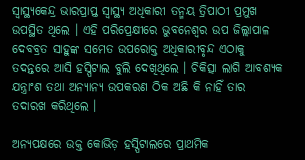ସ୍ବାସ୍ଥ୍ୟକେନ୍ଦ୍ର ଭାରପ୍ରାପ୍ତ ସ୍ବାସ୍ଥ୍ୟ ଅଧିକାରୀ ତନ୍ମୟ ତ୍ରିପାଠୀ ପ୍ରମୁଖ ଉପସ୍ଥିତ ଥିଲେ । ଏହି ପରିପ୍ରେକ୍ଷୀରେ ଭୁବନେଶ୍ବର ଉପ ଜିଲ୍ଲାପାଳ ଦେବବ୍ରତ ସାହୁଙ୍କ ସମେତ ଉପରୋକ୍ତ ଅଧିକାରୀବୃନ୍ଦ ଏଠାକୁ ତଦନ୍ତରେ ଆସି ହସ୍ପିଟାଲ ବୁଲି ଦେଖିଥିଲେ । ଚିକିତ୍ସା ଲାଗି ଆବଶ୍ୟକ ଯନ୍ତ୍ରାଂଶ ତଥା ଅନ୍ୟାନ୍ୟ ଉପକରଣ ଠିକ ଅଛି କି ନାହିଁ ତାର ତଦାରଖ କରିଥିଲେ ।

ଅନ୍ୟପକ୍ଷରେ ଉକ୍ତ କୋଭିଡ଼ ହସ୍ପିଟାଲରେ ପ୍ରାଥମିକ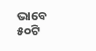ଭାବେ ୫୦ଟି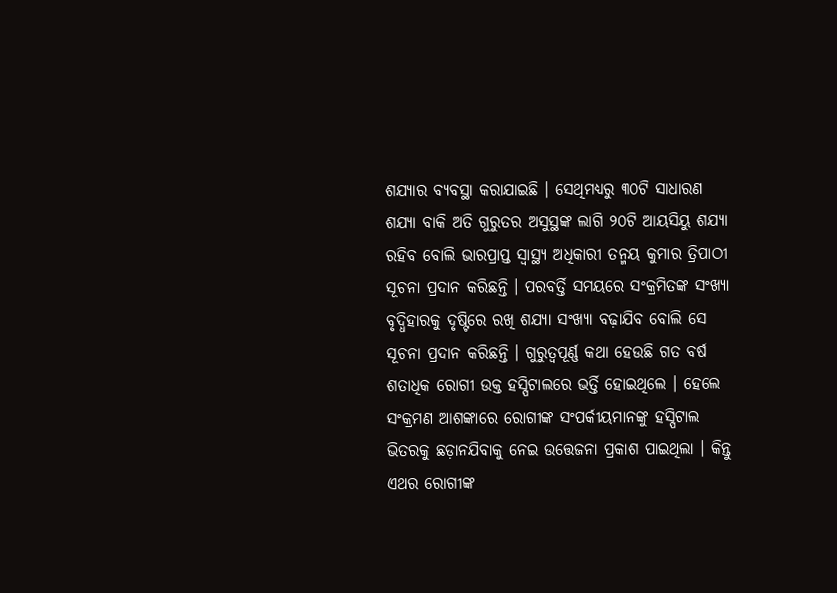ଶଯ୍ୟାର ବ୍ୟବସ୍ଥା କରାଯାଇଛି । ସେଥିମଧ୍ୟରୁ ୩୦ଟି ସାଧାରଣ ଶଯ୍ୟା ବାକି ଅତି ଗୁରୁତର ଅସୁସ୍ଥଙ୍କ ଲାଗି ୨୦ଟି ଆୟସିୟୁ ଶଯ୍ୟା ରହିବ ବୋଲି ଭାରପ୍ରାପ୍ତ ସ୍ବାସ୍ଥ୍ୟ ଅଧିକାରୀ ତନ୍ମୟ କୁମାର ତ୍ରିପାଠୀ ସୂଚନା ପ୍ରଦାନ କରିଛନ୍ତି । ପରବର୍ତ୍ତି ସମୟରେ ସଂକ୍ରମିତଙ୍କ ସଂଖ୍ୟା ବୃଦ୍ଧିହାରକୁ ଦୃଷ୍ଟିରେ ରଖି ଶଯ୍ୟା ସଂଖ୍ୟା ବଢ଼ାଯିବ ବୋଲି ସେ ସୂଚନା ପ୍ରଦାନ କରିଛନ୍ତି । ଗୁରୁତ୍ବପୂର୍ଣ୍ଣ କଥା ହେଉଛି ଗତ ବର୍ଷ ଶତାଧିକ ରୋଗୀ ଉକ୍ତ ହସ୍ପିଟାଲରେ ଭର୍ତ୍ତି ହୋଇଥିଲେ । ହେଲେ ସଂକ୍ରମଣ ଆଶଙ୍କାରେ ରୋଗୀଙ୍କ ସଂପର୍କୀୟମାନଙ୍କୁ ହସ୍ପିଟାଲ ଭିତରକୁ ଛଡ଼ାନଯିବାକୁ ନେଇ ଉତ୍ତେଜନା ପ୍ରକାଶ ପାଇଥିଲା । କିନ୍ତୁ ଏଥର ରୋଗୀଙ୍କ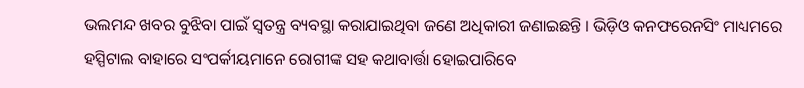ଭଲମନ୍ଦ ଖବର ବୁଝିବା ପାଇଁ ସ୍ବତନ୍ତ୍ର ବ୍ୟବସ୍ଥା କରାଯାଇଥିବା ଜଣେ ଅଧିକାରୀ ଜଣାଇଛନ୍ତି । ଭିଡ଼ିଓ କନଫରେନସିଂ ମାଧ୍ୟମରେ ହସ୍ପିଟାଲ ବାହାରେ ସଂପର୍କୀୟମାନେ ରୋଗୀଙ୍କ ସହ କଥାବାର୍ତ୍ତା ହୋଇପାରିବେ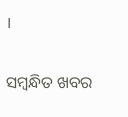।

ସମ୍ବନ୍ଧିତ ଖବର